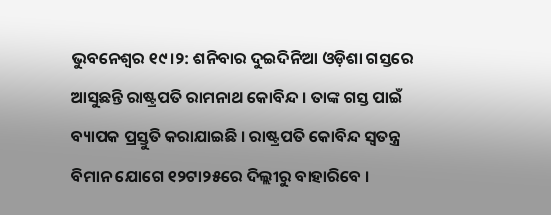ଭୁବନେଶ୍ବର ୧୯।୨: ଶନିବାର ଦୁଇଦିନିଆ ଓଡ଼ିଶା ଗସ୍ତରେ ଆସୁଛନ୍ତି ରାଷ୍ଟ୍ରପତି ରାମନାଥ କୋବିନ୍ଦ । ତାଙ୍କ ଗସ୍ତ ପାଇଁ ବ୍ୟାପକ ପ୍ରସ୍ତୁତି କରାଯାଇଛି । ରାଷ୍ଟ୍ରପତି କୋବିନ୍ଦ ସ୍ବତନ୍ତ୍ର ବିମାନ ଯୋଗେ ୧୨ଟା୨୫ରେ ଦିଲ୍ଲୀରୁ ବାହାରିବେ ।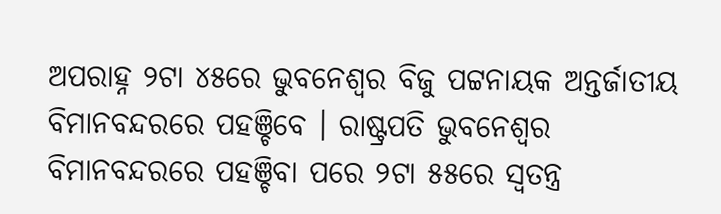ଅପରାହ୍ନ ୨ଟା ୪୫ରେ ଭୁବନେଶ୍ବର ବିଜୁ ପଟ୍ଟନାୟକ ଅନ୍ତର୍ଜାତୀୟ ବିମାନବନ୍ଦରରେ ପହଞ୍ଚିବେ । ରାଷ୍ଟ୍ରପତି ଭୁବନେଶ୍ବର ବିମାନବନ୍ଦରରେ ପହଞ୍ଚିବା ପରେ ୨ଟା ୫୫ରେ ସ୍ବତନ୍ତ୍ର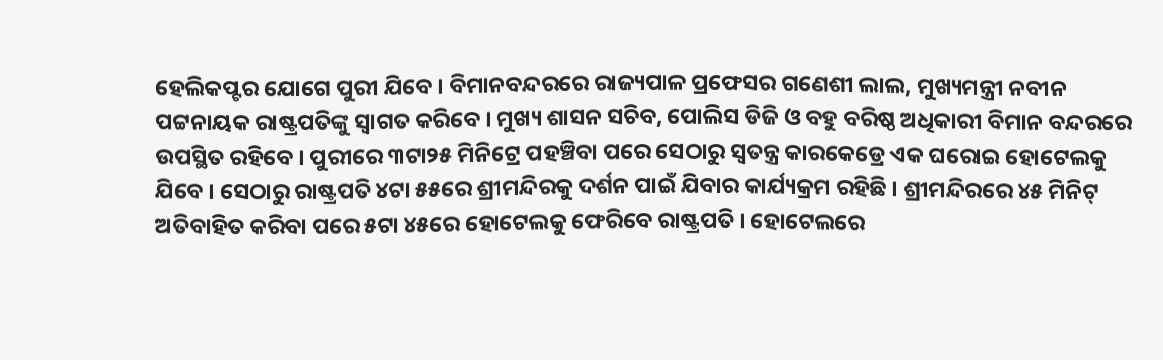ହେଲିକପ୍ଟର ଯୋଗେ ପୁରୀ ଯିବେ । ବିମାନବନ୍ଦରରେ ରାଜ୍ୟପାଳ ପ୍ରଫେସର ଗଣେଶୀ ଲାଲ, ମୁଖ୍ୟମନ୍ତ୍ରୀ ନବୀନ ପଟ୍ଟନାୟକ ରାଷ୍ଟ୍ରପତିଙ୍କୁ ସ୍ବାଗତ କରିବେ । ମୁଖ୍ୟ ଶାସନ ସଚିବ, ପୋଲିସ ଡିଜି ଓ ବହୁ ବରିଷ୍ଠ ଅଧିକାରୀ ବିମାନ ବନ୍ଦରରେ ଉପସ୍ଥିତ ରହିବେ । ପୁରୀରେ ୩ଟା୨୫ ମିନିଟ୍ରେ ପହଞ୍ଚିବା ପରେ ସେଠାରୁ ସ୍ବତନ୍ତ୍ର କାରକେଡ୍ରେ ଏକ ଘରୋଇ ହୋଟେଲକୁ ଯିବେ । ସେଠାରୁ ରାଷ୍ଟ୍ରପତି ୪ଟା ୫୫ରେ ଶ୍ରୀମନ୍ଦିରକୁ ଦର୍ଶନ ପାଇଁ ଯିବାର କାର୍ଯ୍ୟକ୍ରମ ରହିଛି । ଶ୍ରୀମନ୍ଦିରରେ ୪୫ ମିନିଟ୍ ଅତିବାହିତ କରିବା ପରେ ୫ଟା ୪୫ରେ ହୋଟେଲକୁ ଫେରିବେ ରାଷ୍ଟ୍ରପତି । ହୋଟେଲରେ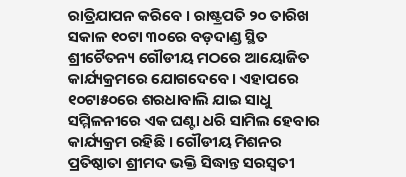ରାତ୍ରିଯାପନ କରିବେ । ରାଷ୍ଟ୍ରପତି ୨୦ ତାରିଖ ସକାଳ ୧୦ଟା ୩୦ରେ ବଡ଼ଦାଣ୍ଡ ସ୍ଥିତ ଶ୍ରୀଚୈତନ୍ୟ ଗୌଡୀୟ ମଠରେ ଆୟୋଜିତ କାର୍ଯ୍ୟକ୍ରମରେ ଯୋଗଦେବେ । ଏହାପରେ ୧୦ଟା୫୦ରେ ଶରଧାବାଲି ଯାଇ ସାଧୁ ସମ୍ମିଳନୀରେ ଏକ ଘଣ୍ଟା ଧରି ସାମିଲ ହେବାର କାର୍ଯ୍ୟକ୍ରମ ରହିଛି । ଗୌଡୀୟ ମିଶନର ପ୍ରତିଷ୍ଠାତା ଶ୍ରୀମଦ ଭକ୍ତି ସିଦ୍ଧାନ୍ତ ସରସ୍ବତୀ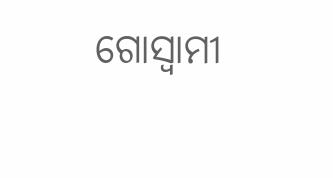ଗୋସ୍ବାମୀ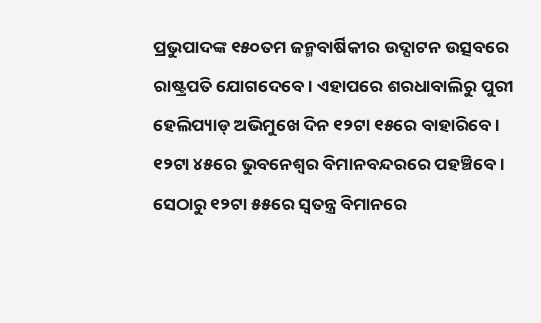ପ୍ରଭୁପାଦଙ୍କ ୧୫୦ତମ ଜନ୍ମବାର୍ଷିକୀର ଉଦ୍ଘାଟନ ଉତ୍ସବରେ ରାଷ୍ଟ୍ରପତି ଯୋଗଦେବେ । ଏହାପରେ ଶରଧାବାଲିରୁ ପୁରୀ ହେଲିପ୍ୟାଡ୍ ଅଭିମୁଖେ ଦିନ ୧୨ଟା ୧୫ରେ ବାହାରିବେ । ୧୨ଟା ୪୫ରେ ଭୁବନେଶ୍ବର ବିମାନବନ୍ଦରରେ ପହଞ୍ଚିବେ । ସେଠାରୁ ୧୨ଟା ୫୫ରେ ସ୍ବତନ୍ତ୍ର ବିମାନରେ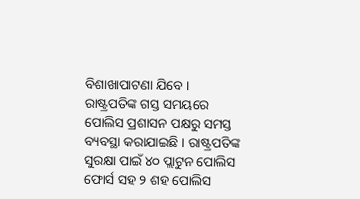ବିଶାଖାପାଟଣା ଯିବେ । ରାଷ୍ଟ୍ରପତିଙ୍କ ଗସ୍ତ ସମୟରେ ପୋଲିସ ପ୍ରଶାସନ ପକ୍ଷରୁ ସମସ୍ତ ବ୍ୟବସ୍ଥା କରାଯାଇଛି । ରାଷ୍ଟ୍ରପତିଙ୍କ ସୁରକ୍ଷା ପାଇଁ ୪୦ ପ୍ଲାଟୁନ ପୋଲିସ ଫୋର୍ସ ସହ ୨ ଶହ ପୋଲିସ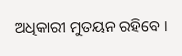ଅଧିକାରୀ ମୁତୟନ ରହିବେ ।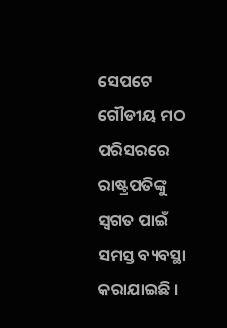ସେପଟେ ଗୌଡୀୟ ମଠ ପରିସରରେ ରାଷ୍ଟ୍ରପତିଙ୍କୁ ସ୍ବଗତ ପାଇଁ ସମସ୍ତ ବ୍ୟବସ୍ଥା କରାଯାଇଛି ।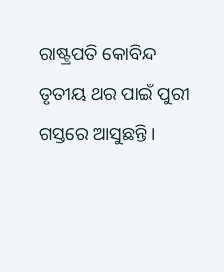ରାଷ୍ଟ୍ରପତି କୋବିନ୍ଦ ତୃତୀୟ ଥର ପାଇଁ ପୁରୀ ଗସ୍ତରେ ଆସୁଛନ୍ତି ।